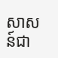សាសន៍ជា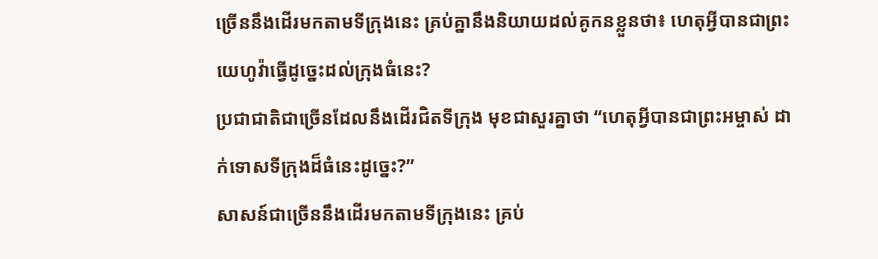ច្រើននឹងដើរមកតាមទីក្រុងនេះ គ្រប់គ្នានឹងនិយាយដល់គូកនខ្លួនថា៖ ហេតុអ្វីបានជាព្រះយេហូវ៉ាធ្វើដូច្នេះដល់ក្រុងធំនេះ?
ប្រជាជាតិជាច្រើនដែលនឹងដើរជិតទីក្រុង មុខជាសួរគ្នាថា “ហេតុអ្វីបានជាព្រះអម្ចាស់ ដាក់ទោសទីក្រុងដ៏ធំនេះដូច្នេះ?”
សាសន៍ជាច្រើននឹងដើរមកតាមទីក្រុងនេះ គ្រប់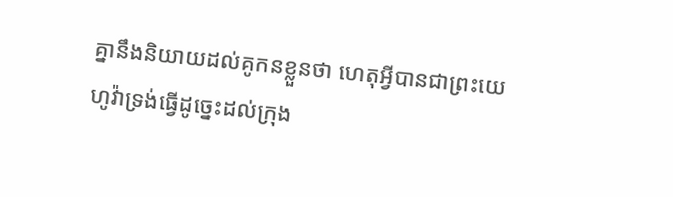គ្នានឹងនិយាយដល់គូកនខ្លួនថា ហេតុអ្វីបានជាព្រះយេហូវ៉ាទ្រង់ធ្វើដូច្នេះដល់ក្រុង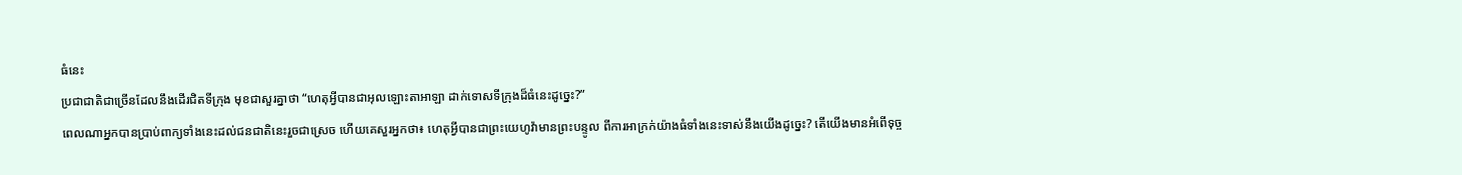ធំនេះ
ប្រជាជាតិជាច្រើនដែលនឹងដើរជិតទីក្រុង មុខជាសួរគ្នាថា “ហេតុអ្វីបានជាអុលឡោះតាអាឡា ដាក់ទោសទីក្រុងដ៏ធំនេះដូច្នេះ?”
ពេលណាអ្នកបានប្រាប់ពាក្យទាំងនេះដល់ជនជាតិនេះរួចជាស្រេច ហើយគេសួរអ្នកថា៖ ហេតុអ្វីបានជាព្រះយេហូវ៉ាមានព្រះបន្ទូល ពីការអាក្រក់យ៉ាងធំទាំងនេះទាស់នឹងយើងដូច្នេះ? តើយើងមានអំពើទុច្ច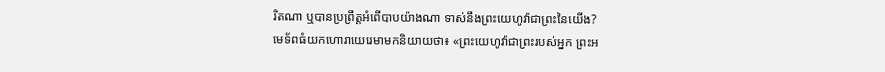រិតណា ឬបានប្រព្រឹត្តអំពើបាបយ៉ាងណា ទាស់នឹងព្រះយេហូវ៉ាជាព្រះនៃយើង?
មេទ័ពធំយកហោរាយេរេមាមកនិយាយថា៖ «ព្រះយេហូវ៉ាជាព្រះរបស់អ្នក ព្រះអ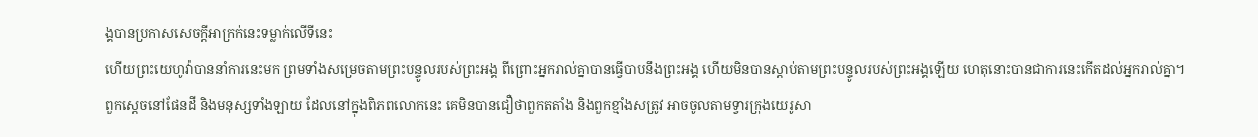ង្គបានប្រកាសសេចក្ដីអាក្រក់នេះទម្លាក់លើទីនេះ
ហើយព្រះយេហូវ៉ាបាននាំការនេះមក ព្រមទាំងសម្រេចតាមព្រះបន្ទូលរបស់ព្រះអង្គ ពីព្រោះអ្នករាល់គ្នាបានធ្វើបាបនឹងព្រះអង្គ ហើយមិនបានស្តាប់តាមព្រះបន្ទូលរបស់ព្រះអង្គឡើយ ហេតុនោះបានជាការនេះកើតដល់អ្នករាល់គ្នា។
ពួកស្តេចនៅផែនដី និងមនុស្សទាំងឡាយ ដែលនៅក្នុងពិភពលោកនេះ គេមិនបានជឿថាពួកតតាំង និងពួកខ្មាំងសត្រូវ អាចចូលតាមទ្វារក្រុងយេរូសា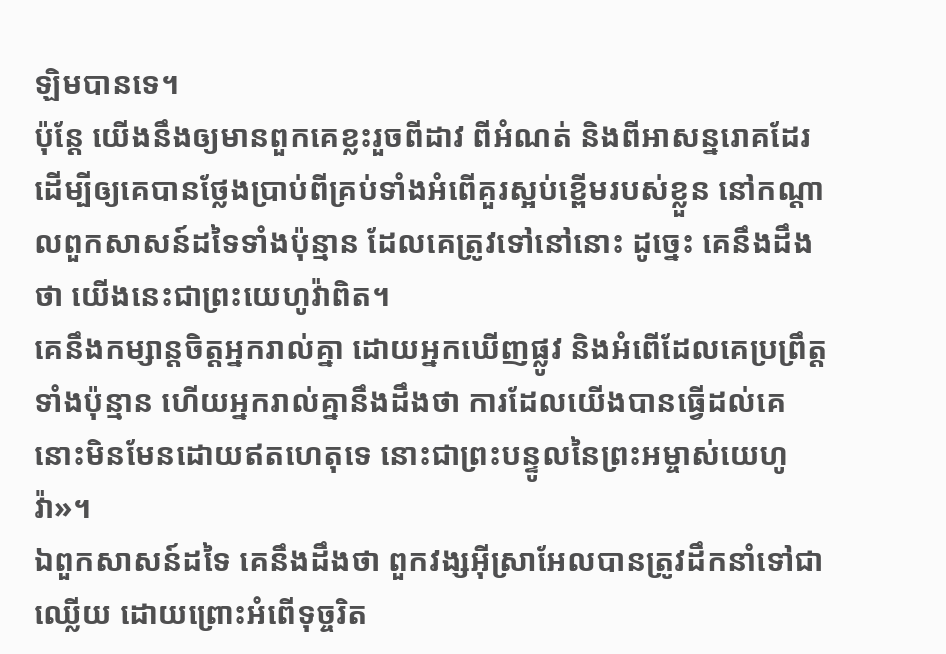ឡិមបានទេ។
ប៉ុន្តែ យើងនឹងឲ្យមានពួកគេខ្លះរួចពីដាវ ពីអំណត់ និងពីអាសន្នរោគដែរ ដើម្បីឲ្យគេបានថ្លែងប្រាប់ពីគ្រប់ទាំងអំពើគួរស្អប់ខ្ពើមរបស់ខ្លួន នៅកណ្ដាលពួកសាសន៍ដទៃទាំងប៉ុន្មាន ដែលគេត្រូវទៅនៅនោះ ដូច្នេះ គេនឹងដឹងថា យើងនេះជាព្រះយេហូវ៉ាពិត។
គេនឹងកម្សាន្តចិត្តអ្នករាល់គ្នា ដោយអ្នកឃើញផ្លូវ និងអំពើដែលគេប្រព្រឹត្តទាំងប៉ុន្មាន ហើយអ្នករាល់គ្នានឹងដឹងថា ការដែលយើងបានធ្វើដល់គេ នោះមិនមែនដោយឥតហេតុទេ នោះជាព្រះបន្ទូលនៃព្រះអម្ចាស់យេហូវ៉ា»។
ឯពួកសាសន៍ដទៃ គេនឹងដឹងថា ពួកវង្សអ៊ីស្រាអែលបានត្រូវដឹកនាំទៅជាឈ្លើយ ដោយព្រោះអំពើទុច្ចរិត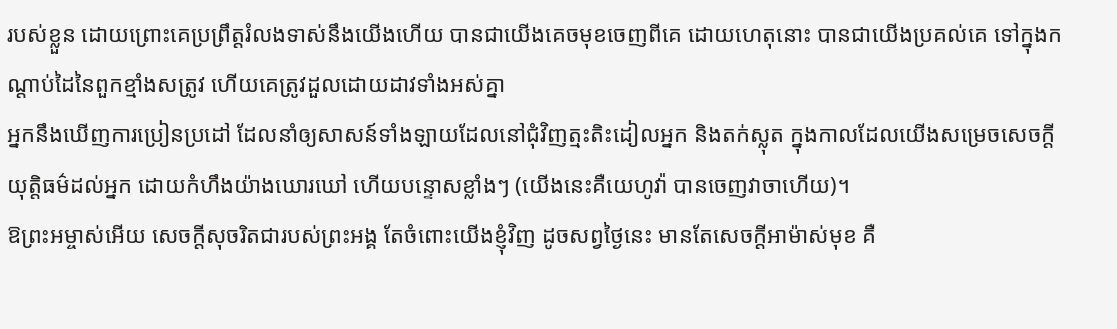របស់ខ្លួន ដោយព្រោះគេប្រព្រឹត្តរំលងទាស់នឹងយើងហើយ បានជាយើងគេចមុខចេញពីគេ ដោយហេតុនោះ បានជាយើងប្រគល់គេ ទៅក្នុងកណ្ដាប់ដៃនៃពួកខ្មាំងសត្រូវ ហើយគេត្រូវដួលដោយដាវទាំងអស់គ្នា
អ្នកនឹងឃើញការប្រៀនប្រដៅ ដែលនាំឲ្យសាសន៍ទាំងឡាយដែលនៅជុំវិញត្មះតិះដៀលអ្នក និងតក់ស្លុត ក្នុងកាលដែលយើងសម្រេចសេចក្ដីយុត្តិធម៌ដល់អ្នក ដោយកំហឹងយ៉ាងឃោរឃៅ ហើយបន្ទោសខ្លាំងៗ (យើងនេះគឺយេហូវ៉ា បានចេញវាចាហើយ)។
ឱព្រះអម្ចាស់អើយ សេចក្ដីសុចរិតជារបស់ព្រះអង្គ តែចំពោះយើងខ្ញុំវិញ ដូចសព្វថ្ងៃនេះ មានតែសេចក្ដីអាម៉ាស់មុខ គឺ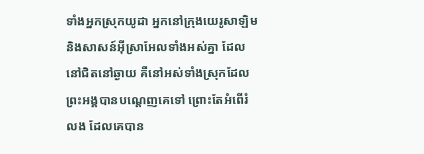ទាំងអ្នកស្រុកយូដា អ្នកនៅក្រុងយេរូសាឡិម និងសាសន៍អ៊ីស្រាអែលទាំងអស់គ្នា ដែលនៅជិតនៅឆ្ងាយ គឺនៅអស់ទាំងស្រុកដែលព្រះអង្គបានបណ្តេញគេទៅ ព្រោះតែអំពើរំលង ដែលគេបាន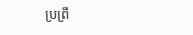ប្រព្រឹ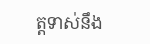ត្តទាស់នឹង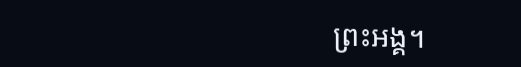ព្រះអង្គ។